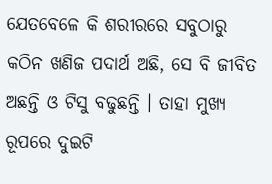ଯେତବେଳେ କି ଶରୀରରେ ସବୁଠାରୁ କଠିନ ଖଣିଜ ପଦାର୍ଥ ଅଛି, ସେ ବି ଜୀବିତ ଅଛନ୍ତି ଓ ଟିସୁ ବଢୁଛନ୍ତି । ତାହା ମୁଖ୍ୟ ରୂପରେ ଦୁଇଟି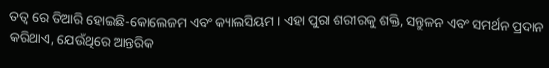ତତ୍ଵ ରେ ତିଆରି ହୋଇଛି-କୋଲେଜମ ଏବଂ କ୍ୟାଲସିୟମ । ଏହା ପୁରା ଶରୀରକୁ ଶକ୍ତି, ସନ୍ତୁଳନ ଏବଂ ସମର୍ଥନ ପ୍ରଦାନ କରିଥାଏ, ଯେଉଁଥିରେ ଆନ୍ତରିକ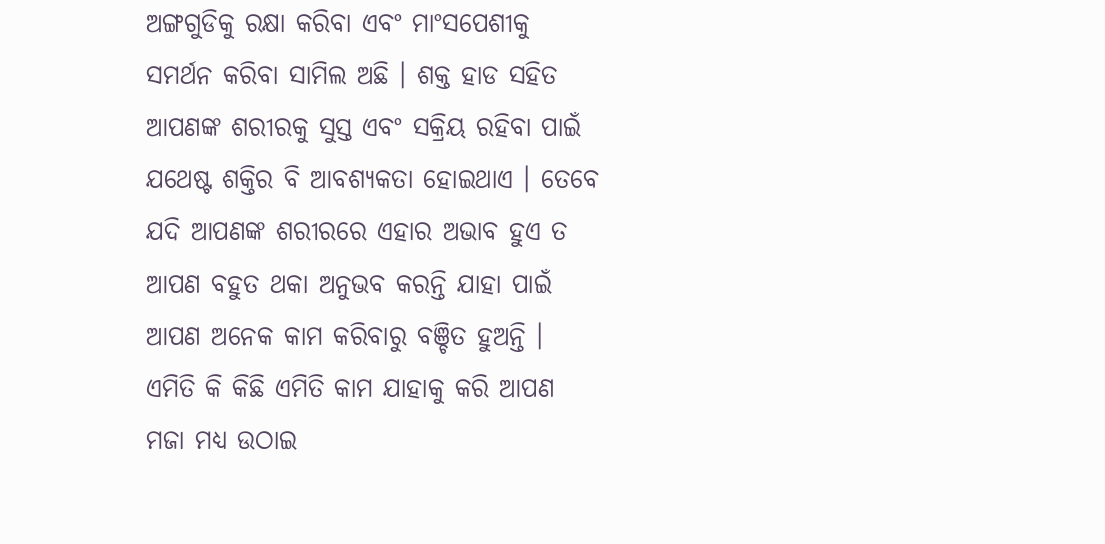ଅଙ୍ଗଗୁଡିକୁ ରକ୍ଷା କରିବା ଏବଂ ମାଂସପେଶୀକୁ ସମର୍ଥନ କରିବା ସାମିଲ ଅଛି । ଶକ୍ତ ହାଡ ସହିତ ଆପଣଙ୍କ ଶରୀରକୁ ସୁସ୍ତ ଏବଂ ସକ୍ରିୟ ରହିବା ପାଇଁ ଯଥେଷ୍ଟ ଶକ୍ତିର ବି ଆବଶ୍ୟକତା ହୋଇଥାଏ । ତେବେ ଯଦି ଆପଣଙ୍କ ଶରୀରରେ ଏହାର ଅଭାବ ହୁଏ ତ ଆପଣ ବହୁତ ଥକା ଅନୁଭବ କରନ୍ତି ଯାହା ପାଇଁ ଆପଣ ଅନେକ କାମ କରିବାରୁ ବଞ୍ଚିତ ହୁଅନ୍ତି । ଏମିତି କି କିଛି ଏମିତି କାମ ଯାହାକୁ କରି ଆପଣ ମଜା ମଧ୍ୟ ଉଠାଇ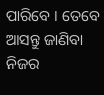ପାରିବେ । ତେବେ ଆସନ୍ତୁ ଜାଣିବା ନିଜର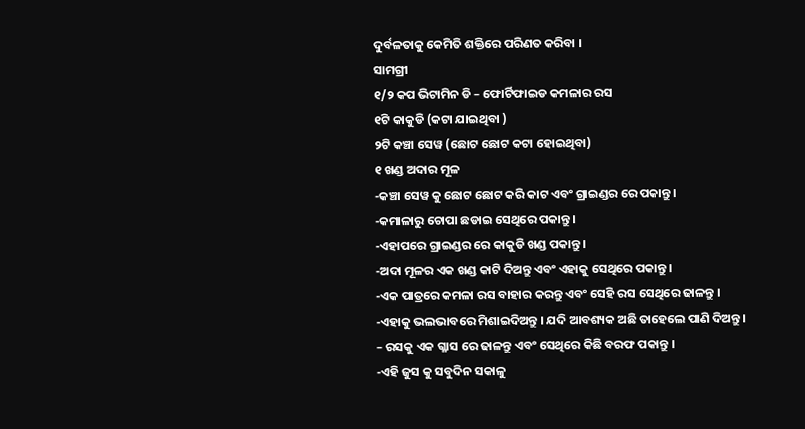ଦୁର୍ବଳତାକୁ କେମିତି ଶକ୍ତିରେ ପରିଣତ କରିବା ।
ସାମଗ୍ରୀ
୧/୨ କପ ଭିଟାମିନ ଡି – ଫୋର୍ଟିଫାଇଡ କମଳାର ରସ
୧ଟି କାକୁଡି (କଟା ଯାଇଥିବା )
୨ଟି କଞ୍ଚା ସେୱ (ଛୋଟ ଛୋଟ କଟା ହୋଇଥିବା)
୧ ଖଣ୍ଡ ଅଦାର ମୂଳ
-କଞ୍ଚା ସେୱ କୁ ଛୋଟ ଛୋଟ କରି କାଟ ଏବଂ ଗ୍ରାଇଣ୍ଡର ରେ ପକାନ୍ତୁ ।
-କମାଳାରୁ ଚୋପା ଛଡାଇ ସେଥିରେ ପକାନ୍ତୁ ।
-ଏହାପରେ ଗ୍ରାଇଣ୍ଡର ରେ କାକୁଡି ଖଣ୍ଡ ପକାନ୍ତୁ ।
-ଅଦା ମୂଳର ଏକ ଖଣ୍ଡ କାଟି ଦିଅନ୍ତୁ ଏବଂ ଏହାକୁ ସେଥିରେ ପକାନ୍ତୁ ।
-ଏକ ପାତ୍ରରେ କମଳା ରସ ବାହାର କରନ୍ତୁ ଏବଂ ସେହି ରସ ସେଥିରେ ଢାଳନ୍ତୁ ।
-ଏହାକୁ ଭଲଭାବରେ ମିଶାଇଦିଅନ୍ତୁ । ଯଦି ଆବଶ୍ୟକ ଅଛି ତାହେଲେ ପାଣି ଦିଅନ୍ତୁ ।
– ରସକୁ ଏକ ଗ୍ଳାସ ରେ ଢାଳନ୍ତୁ ଏବଂ ସେଥିରେ କିଛି ବରଫ ପକାନ୍ତୁ ।
-ଏହି ଜୁସ କୁ ସବୁଦିନ ସକାଳୁ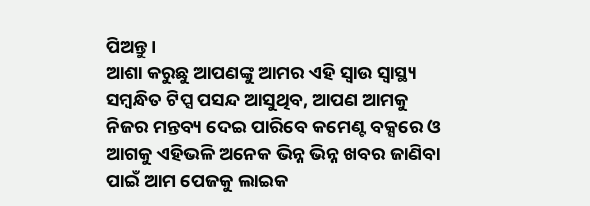ପିଅନ୍ତୁ ।
ଆଶା କରୁଛୁ ଆପଣଙ୍କୁ ଆମର ଏହି ସ୍ବାଉ ସ୍ୱାସ୍ଥ୍ୟ ସମ୍ବନ୍ଧିତ ଟିପ୍ସ ପସନ୍ଦ ଆସୁଥିବ, ଆପଣ ଆମକୁ ନିଜର ମନ୍ତବ୍ୟ ଦେଇ ପାରିବେ କମେଣ୍ଟ ବକ୍ସରେ ଓ ଆଗକୁ ଏହିଭଳି ଅନେକ ଭିନ୍ନ ଭିନ୍ନ ଖବର ଜାଣିବା ପାଇଁ ଆମ ପେଜକୁ ଲାଇକ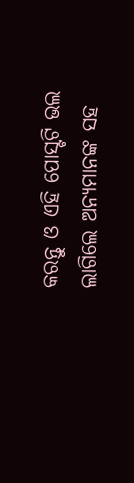କରନ୍ତୁ ଓ ଏହି ପୋସ୍ଟଟି ଭଲ ଲାଗିଲେ ଅନ୍ୟମାନଙ୍କ ସହ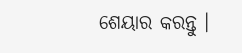ଶେୟାର କରନ୍ତୁ ।